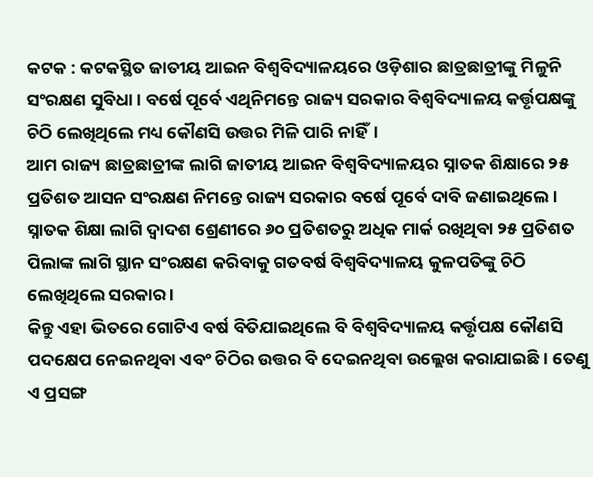କଟକ : କଟକସ୍ଥିତ ଜାତୀୟ ଆଇନ ବିଶ୍ୱବିଦ୍ୟାଳୟରେ ଓଡ଼ିଶାର ଛାତ୍ରଛାତ୍ରୀଙ୍କୁ ମିଳୁନି ସଂରକ୍ଷଣ ସୁବିଧା। ବର୍ଷେ ପୂର୍ବେ ଏଥିନିମନ୍ତେ ରାଜ୍ୟ ସରକାର ବିଶ୍ୱବିଦ୍ୟାଳୟ କର୍ତ୍ତୃପକ୍ଷଙ୍କୁ ଚିଠି ଲେଖିଥିଲେ ମଧ୍ୟ କୌଣସି ଉତ୍ତର ମିଳି ପାରି ନାହିଁ।
ଆମ ରାଜ୍ୟ ଛାତ୍ରଛାତ୍ରୀଙ୍କ ଲାଗି ଜାତୀୟ ଆଇନ ବିଶ୍ୱବିଦ୍ୟାଳୟର ସ୍ନାତକ ଶିକ୍ଷାରେ ୨୫ ପ୍ରତିଶତ ଆସନ ସଂରକ୍ଷଣ ନିମନ୍ତେ ରାଜ୍ୟ ସରକାର ବର୍ଷେ ପୂର୍ବେ ଦାବି ଜଣାଇଥିଲେ । ସ୍ନାତକ ଶିକ୍ଷା ଲାଗି ଦ୍ୱାଦଶ ଶ୍ରେଣୀରେ ୬୦ ପ୍ରତିଶତରୁ ଅଧିକ ମାର୍କ ରଖିଥିବା ୨୫ ପ୍ରତିଶତ ପିଲାଙ୍କ ଲାଗି ସ୍ଥାନ ସଂରକ୍ଷଣ କରିବାକୁ ଗତବର୍ଷ ବିଶ୍ୱବିଦ୍ୟାଳୟ କୁଳପତିଙ୍କୁ ଚିଠି ଲେଖିଥିଲେ ସରକାର ।
କିନ୍ତୁ ଏହା ଭିତରେ ଗୋଟିଏ ବର୍ଷ ବିତିଯାଇଥିଲେ ବି ବିଶ୍ୱବିଦ୍ୟାଳୟ କର୍ତ୍ତୃପକ୍ଷ କୌଣସି ପଦକ୍ଷେପ ନେଇନଥିବା ଏବଂ ଚିଠିର ଉତ୍ତର ବି ଦେଇନଥିବା ଉଲ୍ଲେଖ କରାଯାଇଛି । ତେଣୁ ଏ ପ୍ରସଙ୍ଗ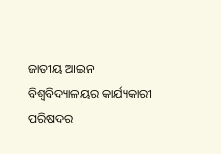ଜାତୀୟ ଆଇନ ବିଶ୍ୱବିଦ୍ୟାଳୟର କାର୍ଯ୍ୟକାରୀ ପରିଷଦର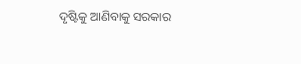ଦୃଷ୍ଟିକୁ ଆଣିବାକୁ ସରକାର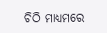ଚିଠି ମାଧ୍ୟମରେ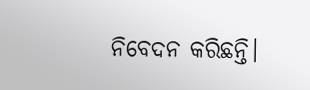ନିବେଦନ କରିଛନ୍ତି।